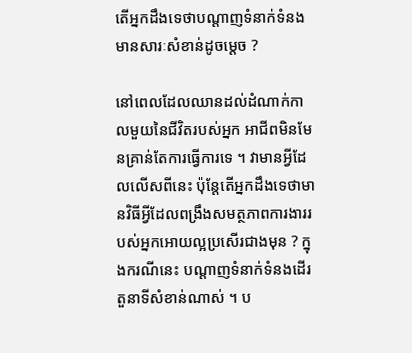តើអ្នកដឹងទេថាបណ្តាញទំនាក់ទំនង មានសារៈសំខាន់ដូចម្តេច ?

នៅពេលដែលឈានដល់ដំណាក់កាលមួយនៃជីវិតរបស់អ្នក អាជីពមិនមែនគ្រាន់តែការធ្វើការទេ ។ វាមានអ្វីដែលលើសពីនេះ ប៉ុន្តែតើអ្នកដឹងទេថាមានវិធីអ្វីដែលពង្រឹងសមត្ថភាពការងាររបស់អ្នកអោយល្អប្រសើរជាងមុន ? ក្នុងករណីនេះ បណ្តាញទំនាក់ទំនងដើរតួនាទីសំខាន់ណាស់ ។ ប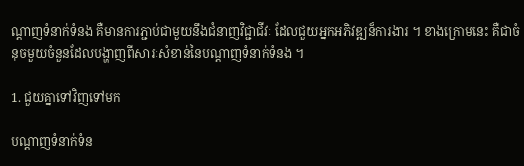ណ្តាញទំនាក់ទំនង គឺមានការភ្ជាប់ជាមួយនឹងជំនាញវិជ្ជាជីវៈ ដែលជួយអ្នកអភិវឌ្ឍន៏ការងារ ។ ខាងក្រោមនេះ គឺជាចំនុចមួយចំនួនដែលបង្ហាញពីសារៈសំខាន់នៃបណ្តាញទំនាក់ទំនង ។

1. ជួយគ្នាទៅវិញទៅមក

បណ្តាញទំនាក់ទំន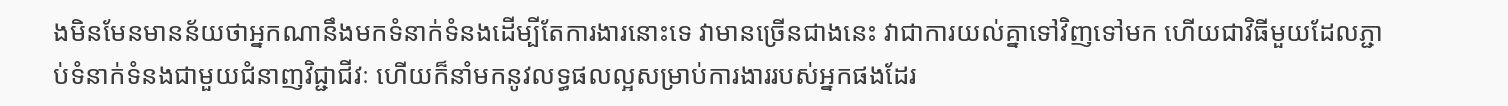ងមិនមែនមានន័យថាអ្នកណានឹងមកទំនាក់ទំនងដើម្បីតែការងារនោះទេ វាមានច្រើនជាងនេះ វាជាការយល់គ្នាទៅវិញទៅមក ហើយជាវិធីមួយដែលភ្ជាប់ទំនាក់ទំនងជាមួយជំនាញវិជ្ជាជីវៈ ហើយក៏នាំមកនូវលទ្ធផលល្អសម្រាប់ការងាររបស់អ្នកផងដែរ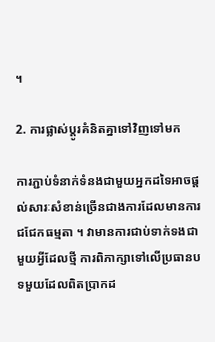។

2. ការផ្លាស់ប្តូរគំនិតគ្នាទៅវិញទៅមក

ការភ្ជាប់ទំនាក់ទំនងជាមួយអ្នកដទៃអាចផ្តល់សារៈសំខាន់ច្រើនជាងការដែលមានការជជែកធម្មតា ។ វាមានការជាប់ទាក់ទងជាមួយអ្វីដែលថ្មី ការពិភាក្សាទៅលើប្រធានបទមួយដែលពិតប្រាកដ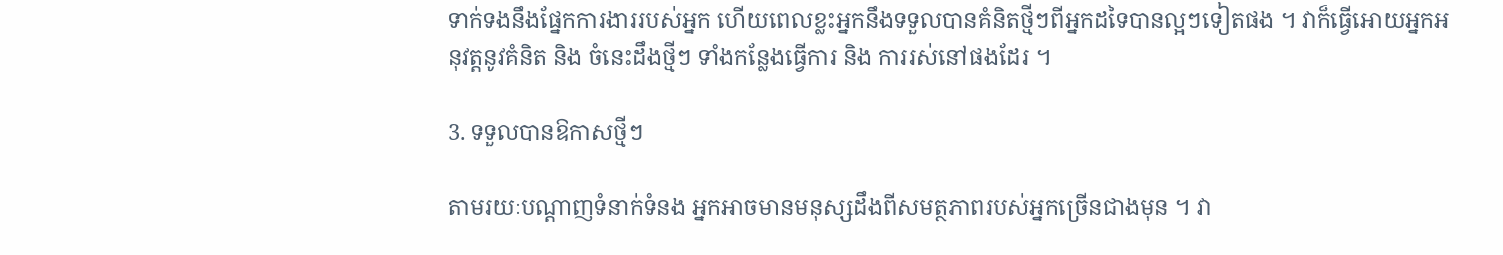ទាក់ទងនឹងផ្នែកការងាររបស់អ្នក ហើយពេលខ្លះអ្នកនឹងទទួលបានគំនិតថ្មីៗពីអ្នកដទៃបានល្អៗទៀតផង ។ វាក៏ធ្វើអោយអ្នកអនុវត្តនូវគំនិត និង ចំនេះដឹងថ្មីៗ ទាំងកន្លែងធ្វើការ និង ការរស់នៅផងដែរ ។

3. ទទួលបានឱកាសថ្មីៗ

តាមរយៈបណ្តាញទំនាក់ទំនង អ្នកអាចមានមនុស្សដឹងពីសមត្ថភាពរបស់អ្នកច្រើនជាងមុន ។ វា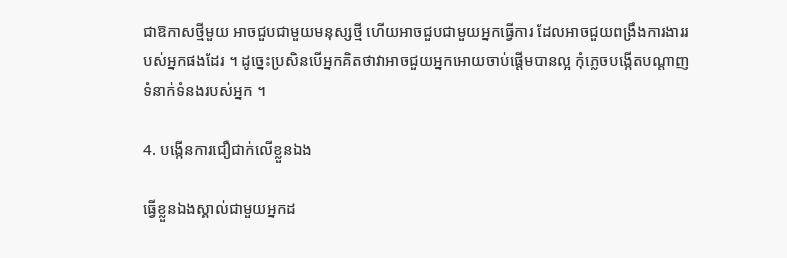ជាឱកាសថ្មីមួយ អាចជួបជាមួយមនុស្សថ្មី ហើយអាចជួបជាមួយអ្នកធ្វើការ ដែលអាចជួយពង្រឹងការងាររបស់អ្នកផងដែរ ។ ដូច្នេះប្រសិនបើអ្នកគិតថាវាអាចជួយអ្នកអោយចាប់ផ្តើមបានល្អ កុំភ្លេចបង្កើតបណ្តាញទំនាក់ទំនងរបស់អ្នក ។

4. បង្កើនការជឿជាក់លើខ្លួនឯង

ធ្វើខ្លួនឯងស្គាល់ជាមួយអ្នកដ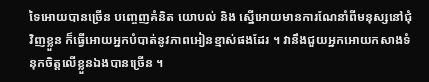ទៃអោយបានច្រើន បញ្ចេញគំនិត យោបល់ និង ស្នើអោយមានការណែនាំពីមនុស្សនៅជុំវិញខ្លួន ក៏ធ្វើអោយអ្នកបំបាត់នូវភាពអៀនខ្មាស់ផងដែរ ។ វានឹងជួយអ្នកអោយកសាងទំនុកចិត្តលើខ្លួនឯងបានច្រើន ។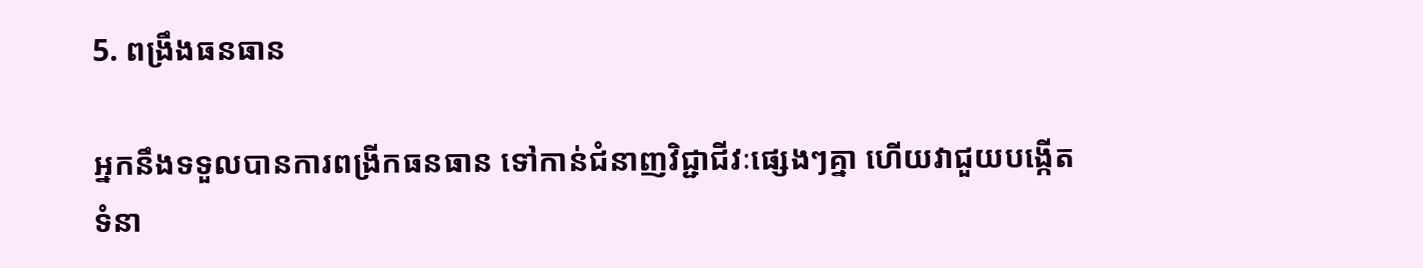5. ពង្រឹងធនធាន

អ្នកនឹងទទួលបានការពង្រីកធនធាន ទៅកាន់ជំនាញវិជ្ជាជីវៈផ្សេងៗគ្នា ហើយវាជួយបង្កើតទំនា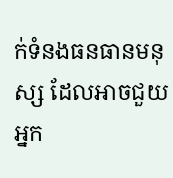ក់ទំនងធនធានមនុស្ស ដែលអាចជួយអ្នក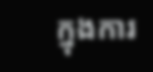ក្នុងការ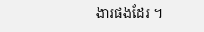ងារផងដែរ ។